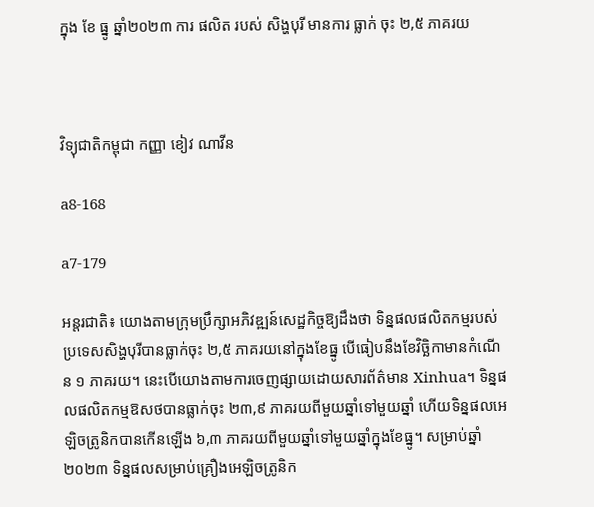ក្នុង ខែ ធ្នូ ឆ្នាំ២០២៣ ការ ផលិត របស់ សិង្ហបុរី មានការ ធ្លាក់ ចុះ ២,៥ ភាគរយ



វិទ្យុជាតិកម្ពុជា កញ្ញា ខៀវ ណាវីន

a8-168

a7-179

អន្តរជាតិ៖ យោងតាមក្រុមប្រឹក្សាអភិវឌ្ឍន៍សេដ្ឋកិច្ចឱ្យដឹងថា ទិន្នផលផលិតកម្មរបស់ប្រទេសសិង្ហបុរីបានធ្លាក់ចុះ ២,៥ ភាគរយនៅក្នុងខែធ្នូ បើធៀបនឹងខែវិច្ឆិកាមានកំណើន ១ ភាគរយ។ នេះបើយោងតាមការចេញផ្សាយដោយសារព័ត៌មាន Xinhua។ ទិន្នផលផលិតកម្មឱសថបានធ្លាក់ចុះ ២៣,៩ ភាគរយពីមួយឆ្នាំទៅមួយឆ្នាំ ហើយទិន្នផលអេឡិចត្រូនិកបានកើនឡើង ៦,៣ ភាគរយពីមួយឆ្នាំទៅមួយឆ្នាំក្នុងខែធ្នូ។ សម្រាប់ឆ្នាំ ២០២៣ ទិន្នផលសម្រាប់គ្រឿងអេឡិចត្រូនិក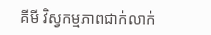គីមី វិស្វកម្មភាពជាក់លាក់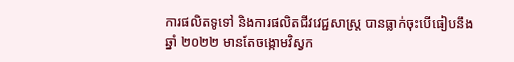ការផលិតទូទៅ និងការផលិតជីវវេជ្ជសាស្ត្រ បានធ្លាក់ចុះបើធៀបនឹងឆ្នាំ ២០២២ មានតែចង្កោមវិស្វក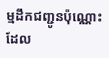ម្មដឹកជញ្ជូនប៉ុណ្ណោះដែល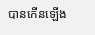បានកើនឡើង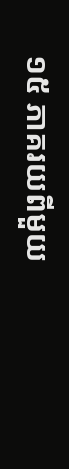១៥ ភាគរយពីមួយ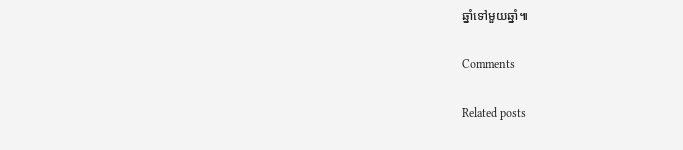ឆ្នាំទៅមួយឆ្នាំ៕

Comments

Related posts